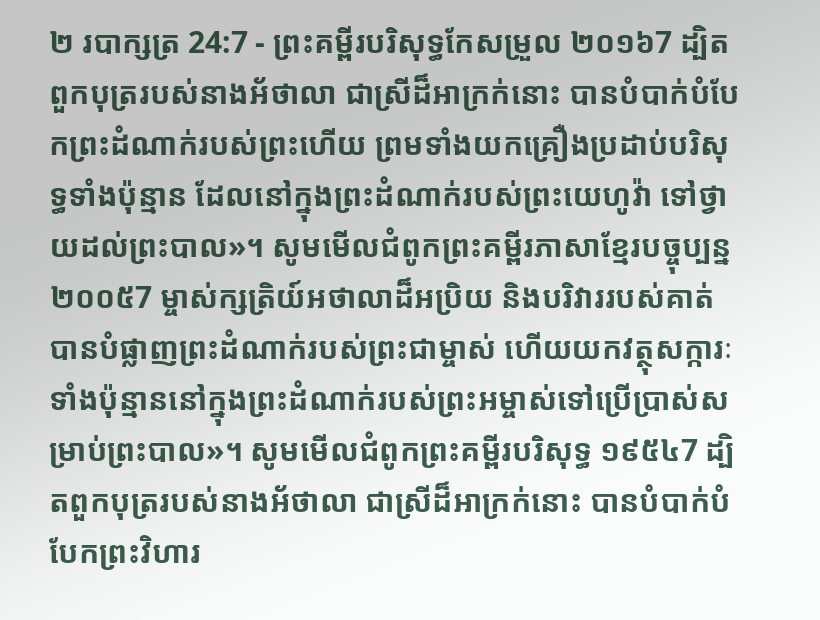២ របាក្សត្រ 24:7 - ព្រះគម្ពីរបរិសុទ្ធកែសម្រួល ២០១៦7 ដ្បិតពួកបុត្ររបស់នាងអ័ថាលា ជាស្រីដ៏អាក្រក់នោះ បានបំបាក់បំបែកព្រះដំណាក់របស់ព្រះហើយ ព្រមទាំងយកគ្រឿងប្រដាប់បរិសុទ្ធទាំងប៉ុន្មាន ដែលនៅក្នុងព្រះដំណាក់របស់ព្រះយេហូវ៉ា ទៅថ្វាយដល់ព្រះបាល»។ សូមមើលជំពូកព្រះគម្ពីរភាសាខ្មែរបច្ចុប្បន្ន ២០០៥7 ម្ចាស់ក្សត្រិយ៍អថាលាដ៏អប្រិយ និងបរិវាររបស់គាត់ បានបំផ្លាញព្រះដំណាក់របស់ព្រះជាម្ចាស់ ហើយយកវត្ថុសក្ការៈទាំងប៉ុន្មាននៅក្នុងព្រះដំណាក់របស់ព្រះអម្ចាស់ទៅប្រើប្រាស់សម្រាប់ព្រះបាល»។ សូមមើលជំពូកព្រះគម្ពីរបរិសុទ្ធ ១៩៥៤7 ដ្បិតពួកបុត្ររបស់នាងអ័ថាលា ជាស្រីដ៏អាក្រក់នោះ បានបំបាក់បំបែកព្រះវិហារ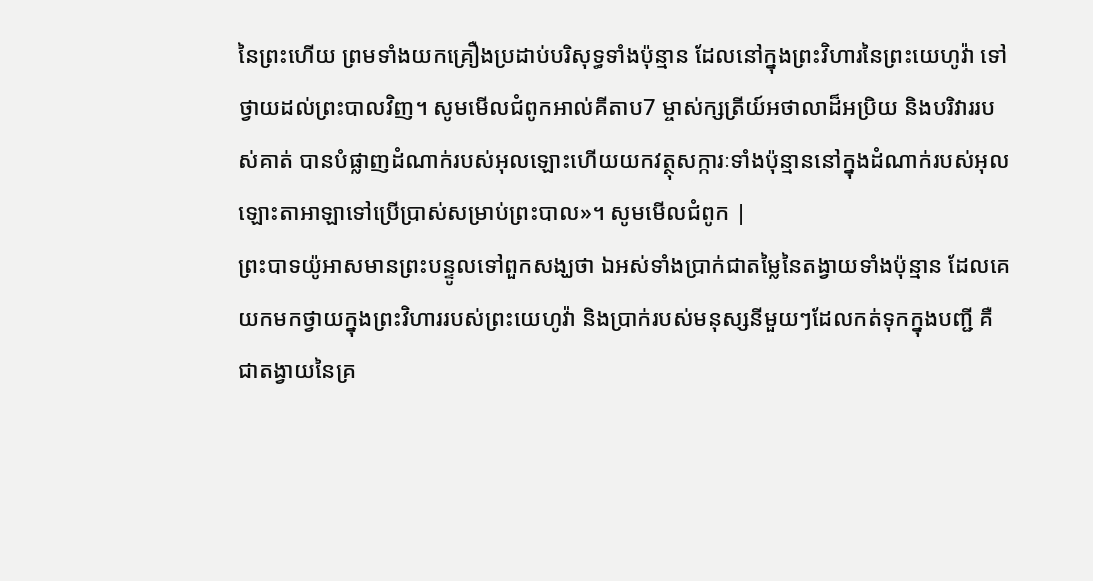នៃព្រះហើយ ព្រមទាំងយកគ្រឿងប្រដាប់បរិសុទ្ធទាំងប៉ុន្មាន ដែលនៅក្នុងព្រះវិហារនៃព្រះយេហូវ៉ា ទៅថ្វាយដល់ព្រះបាលវិញ។ សូមមើលជំពូកអាល់គីតាប7 ម្ចាស់ក្សត្រីយ៍អថាលាដ៏អប្រិយ និងបរិវាររបស់គាត់ បានបំផ្លាញដំណាក់របស់អុលឡោះហើយយកវត្ថុសក្ការៈទាំងប៉ុន្មាននៅក្នុងដំណាក់របស់អុលឡោះតាអាឡាទៅប្រើប្រាស់សម្រាប់ព្រះបាល»។ សូមមើលជំពូក |
ព្រះបាទយ៉ូអាសមានព្រះបន្ទូលទៅពួកសង្ឃថា ឯអស់ទាំងប្រាក់ជាតម្លៃនៃតង្វាយទាំងប៉ុន្មាន ដែលគេយកមកថ្វាយក្នុងព្រះវិហាររបស់ព្រះយេហូវ៉ា និងប្រាក់របស់មនុស្សនីមួយៗដែលកត់ទុកក្នុងបញ្ជី គឺជាតង្វាយនៃគ្រ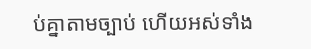ប់គ្នាតាមច្បាប់ ហើយអស់ទាំង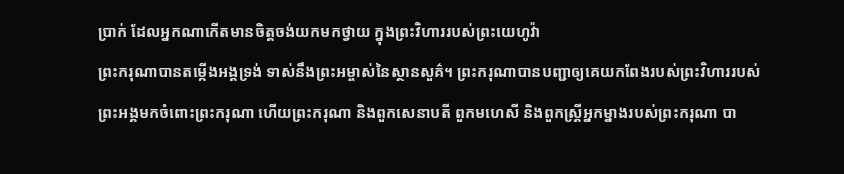ប្រាក់ ដែលអ្នកណាកើតមានចិត្តចង់យកមកថ្វាយ ក្នុងព្រះវិហាររបស់ព្រះយេហូវ៉ា
ព្រះករុណាបានតម្កើងអង្គទ្រង់ ទាស់នឹងព្រះអម្ចាស់នៃស្ថានសួគ៌។ ព្រះករុណាបានបញ្ជាឲ្យគេយកពែងរបស់ព្រះវិហាររបស់ព្រះអង្គមកចំពោះព្រះករុណា ហើយព្រះករុណា និងពួកសេនាបតី ពួកមហេសី និងពួកស្ដ្រីអ្នកម្នាងរបស់ព្រះករុណា បា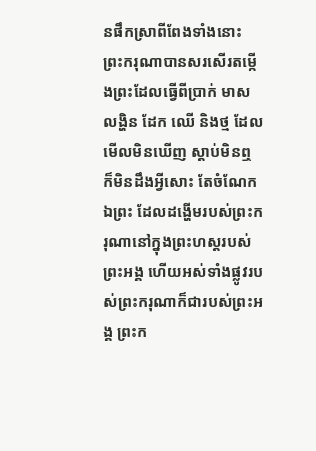នផឹកស្រាពីពែងទាំងនោះ ព្រះករុណាបានសរសើរតម្កើងព្រះដែលធ្វើពីប្រាក់ មាស លង្ហិន ដែក ឈើ និងថ្ម ដែលមើលមិនឃើញ ស្តាប់មិនឮ ក៏មិនដឹងអ្វីសោះ តែចំណែកឯព្រះ ដែលដង្ហើមរបស់ព្រះករុណានៅក្នុងព្រះហស្តរបស់ព្រះអង្គ ហើយអស់ទាំងផ្លូវរបស់ព្រះករុណាក៏ជារបស់ព្រះអង្គ ព្រះក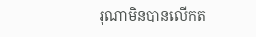រុណាមិនបានលើកត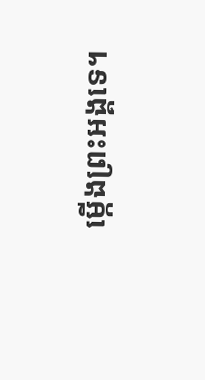ម្កើងព្រះអង្គទេ។